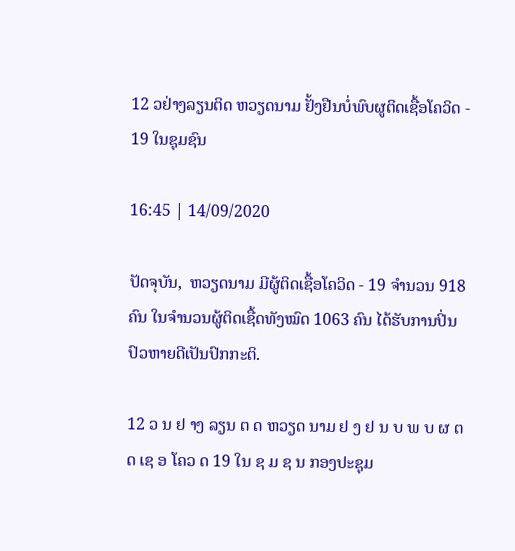12 ວຢ່າງລຽນຕິດ ຫວຽດນາມ ຢັ້ງຢືນບໍ່ພົບຜູຕິດເຊື້ອໂຄວິດ - 19 ໃນຊຸມຊົນ

16:45 | 14/09/2020

ປັດຈຸບັນ,  ຫວຽດນາມ ມີຜູ້ຕິດເຊື້ອໂຄວິດ - 19 ຈຳນວນ 918 ຄົນ ໃນຈຳນວນຜູ້ຕິດເຊື້ດທັງໝົດ 1063 ຄົນ ໄດ້ຮັບການປິ່ນປົວຫາຍດີເປັນປົກກະຕິ.

12 ວ ນ ຢ າງ ລຽນ ຕ ດ ຫວຽດ ນາມ ຢ ງ ຢ ນ ບ ພ ບ ຜ ຕ ດ ເຊ ອ ໂຄວ ດ 19 ໃນ ຊ ມ ຊ ນ ກອງປະຊຸມ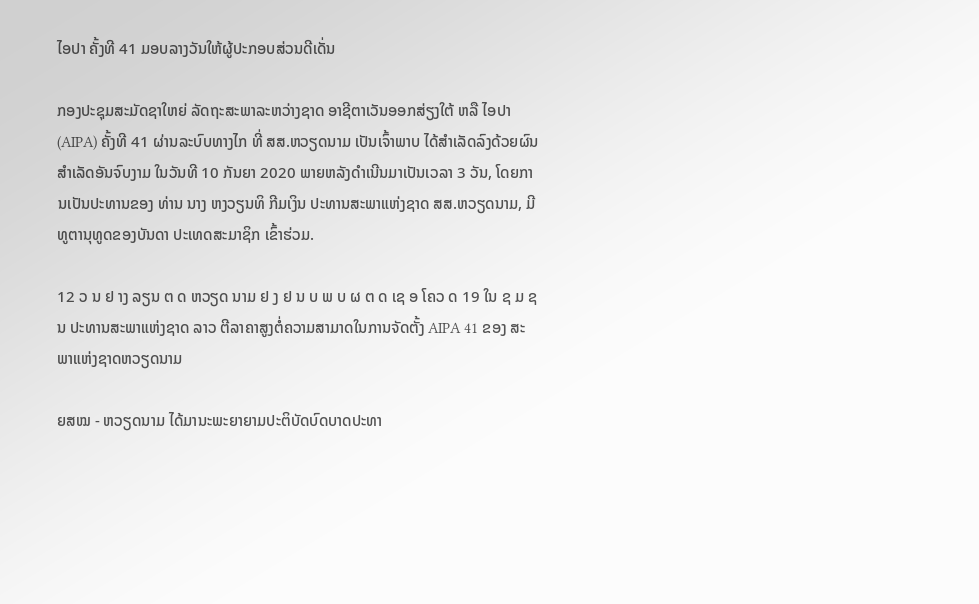ໄອປາ ຄັ້ງທີ 41 ມອບລາງວັນໃຫ້ຜູ້ປະກອບສ່ວນດີເດັ່ນ

ກອງປະຊຸມສະມັດຊາໃຫຍ່ ລັດຖະສະພາລະຫວ່າງຊາດ ອາຊີຕາເວັນອອກສ່ຽງໃຕ້ ຫລື ໄອປາ(AIPA) ຄັ້ງທີ 41 ຜ່ານລະບົບທາງໄກ ທີ່ ສສ.ຫວຽດນາມ ເປັນເຈົ້າພາບ ໄດ້ສຳເລັດລົງດ້ວຍຜົນສຳເລັດອັນຈົບງາມ ໃນວັນທີ 10 ກັນຍາ 2020 ພາຍຫລັງດຳເນີນມາເປັນເວລາ 3 ວັນ, ໂດຍການເປັນປະທານຂອງ ທ່ານ ນາງ ຫງວຽນທິ ກີມເງິນ ປະທານສະພາແຫ່ງຊາດ ສສ.ຫວຽດນາມ, ມີທູຕານຸທູດຂອງບັນດາ ປະເທດສະມາຊິກ ເຂົ້າຮ່ວມ.

12 ວ ນ ຢ າງ ລຽນ ຕ ດ ຫວຽດ ນາມ ຢ ງ ຢ ນ ບ ພ ບ ຜ ຕ ດ ເຊ ອ ໂຄວ ດ 19 ໃນ ຊ ມ ຊ ນ ປະທານສະພາແຫ່ງຊາດ ລາວ ຕີລາຄາສູງຕໍ່ຄວາມສາມາດໃນການຈັດຕັ້ງ AIPA 41 ຂອງ ສະພາແຫ່ງຊາດຫວຽດນາມ

ຍສໝ - ຫວຽດນາມ ໄດ້ມານະພະຍາຍາມປະຕິບັດບົດບາດປະທາ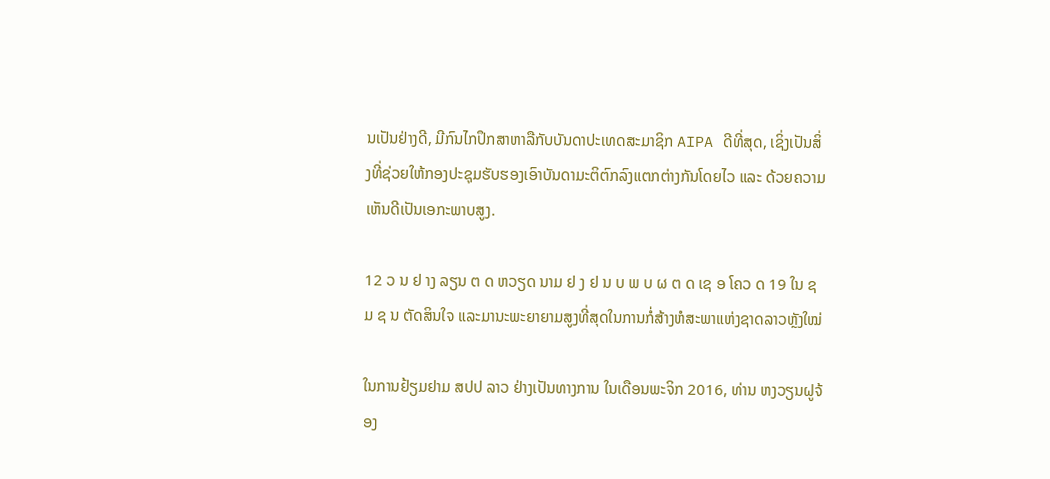ນເປັນຢ່າງດີ, ມີກົນໄກປຶກສາຫາລືກັບບັນດາປະເທດສະມາຊິກ AIPA ດີທີ່ສຸດ, ເຊິ່ງເປັນສິ່ງທີ່ຊ່ວຍໃຫ້ກອງປະຊຸມຮັບຮອງເອົາບັນດາມະຕິຕົກລົງແຕກຕ່າງກັນໂດຍໄວ ແລະ ດ້ວຍຄວາມເຫັນດີເປັນເອກະພາບສູງ.

12 ວ ນ ຢ າງ ລຽນ ຕ ດ ຫວຽດ ນາມ ຢ ງ ຢ ນ ບ ພ ບ ຜ ຕ ດ ເຊ ອ ໂຄວ ດ 19 ໃນ ຊ ມ ຊ ນ ຕັດສິນໃຈ ແລະມານະພະຍາຍາມສູງທີ່ສຸດໃນການກໍ່ສ້າງຫໍສະພາແຫ່ງຊາດລາວຫຼັງໃໝ່

ໃນການຢ້ຽມຢາມ ສປປ ລາວ ຢ່າງເປັນທາງການ ໃນເດືອນພະຈິກ 2016, ທ່ານ ຫງວຽນຝູຈ້ອງ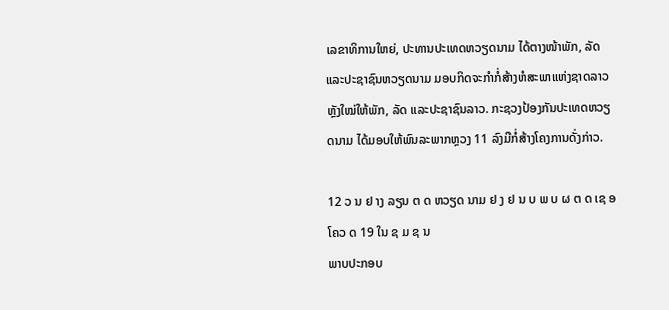ເລຂາທິການໃຫຍ່, ປະທານປະເທດຫວຽດນາມ ໄດ້ຕາງໜ້າພັກ, ລັດ ແລະປະຊາຊົນຫວຽດນາມ ມອບກິດຈະກໍາກໍ່ສ້າງຫໍສະພາແຫ່ງຊາດລາວຫຼັງໃໝ່ໃຫ້ພັກ, ລັດ ແລະປະຊາຊົນລາວ. ກະຊວງປ້ອງກັນປະເທດຫວຽດນາມ ໄດ້ມອບໃຫ້ພົນລະພາກຫຼວງ 11 ລົງມືກໍ່ສ້າງໂຄງການດັ່ງກ່າວ.

12 ວ ນ ຢ າງ ລຽນ ຕ ດ ຫວຽດ ນາມ ຢ ງ ຢ ນ ບ ພ ບ ຜ ຕ ດ ເຊ ອ ໂຄວ ດ 19 ໃນ ຊ ມ ຊ ນ
ພາບປະກອບ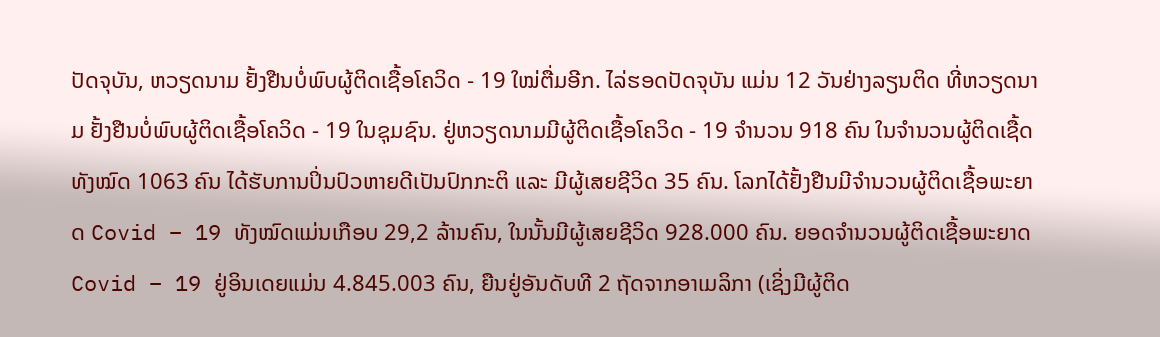ປັດຈຸບັນ, ຫວຽດນາມ ຢັ້ງຢືນບໍ່ພົບຜູ້ຕິດເຊື້ອໂຄວິດ - 19 ໃໝ່ຕື່ມອີກ. ໄລ່ຮອດປັດຈຸບັນ ແມ່ນ 12 ວັນຢ່າງລຽນຕິດ ທີ່ຫວຽດນາມ ຢັ້ງຢືນບໍ່ພົບຜູ້ຕິດເຊື້ອໂຄວິດ - 19 ໃນຊຸມຊົນ. ຢູ່ຫວຽດນາມມີຜູ້ຕິດເຊື້ອໂຄວິດ - 19 ຈຳນວນ 918 ຄົນ ໃນຈຳນວນຜູ້ຕິດເຊື້ດທັງໝົດ 1063 ຄົນ ໄດ້ຮັບການປິ່ນປົວຫາຍດີເປັນປົກກະຕິ ແລະ ມີຜູ້ເສຍຊີວິດ 35 ຄົນ. ໂລກໄດ້ຢັ້ງຢືນມີຈຳນວນຜູ້ຕິດເຊື້ອພະຍາດ Covid – 19 ທັງໝົດແມ່ນເກືອບ 29,2 ລ້ານຄົນ, ໃນນັ້ນມີຜູ້ເສຍຊີວິດ 928.000 ຄົນ. ຍອດຈຳນວນຜູ້ຕິດເຊື້ອພະຍາດ Covid – 19 ຢູ່ອິນເດຍແມ່ນ 4.845.003 ຄົນ, ຍືນຢູ່ອັນດັບທີ 2 ຖັດຈາກອາເມລິກາ (ເຊິ່ງມີຜູ້ຕິດ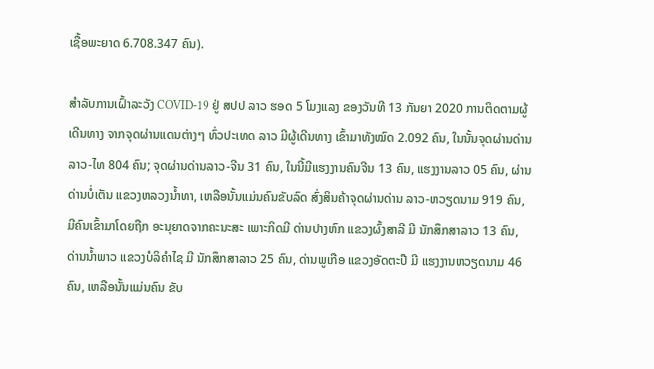ເຊື້ອພະຍາດ 6.708.347 ຄົນ).

ສໍາລັບການເຝົ້າລະວັງ COVID-19 ຢູ່ ສປປ ລາວ ຮອດ 5 ໂມງແລງ ຂອງວັນທີ 13 ກັນຍາ 2020 ການຕິດຕາມຜູ້ເດີນທາງ ຈາກຈຸດຜ່ານແດນຕ່າງໆ ທົ່ວປະເທດ ລາວ ມີຜູ້ເດີນທາງ ເຂົ້າມາທັງໝົດ 2.092 ຄົນ, ໃນນັ້ນຈຸດຜ່ານດ່ານ ລາວ-ໄທ 804 ຄົນ; ຈຸດຜ່ານດ່ານລາວ-ຈີນ 31 ຄົນ, ໃນນີ້ມີແຮງງານຄົນຈີນ 13 ຄົນ, ແຮງງານລາວ 05 ຄົນ, ຜ່ານດ່ານບໍ່ເຕັນ ແຂວງຫລວງນໍ້າທາ, ເຫລືອນັ້ນແມ່ນຄົນຂັບລົດ ສົ່ງສິນຄ້າຈຸດຜ່ານດ່ານ ລາວ-ຫວຽດນາມ 919 ຄົນ, ມີຄົນເຂົ້າມາໂດຍຖືກ ອະນຸຍາດຈາກຄະນະສະ ເພາະກິດມີ ດ່ານປາງຫົກ ແຂວງຜົ້ງສາລີ ມີ ນັກສຶກສາລາວ 13 ຄົນ, ດ່ານນໍ້າພາວ ແຂວງບໍລິຄໍາໄຊ ມີ ນັກສຶກສາລາວ 25 ຄົນ, ດ່ານພູເກືອ ແຂວງອັດຕະປື ມີ ແຮງງານຫວຽດນາມ 46 ຄົນ, ເຫລືອນັ້ນແມ່ນຄົນ ຂັບ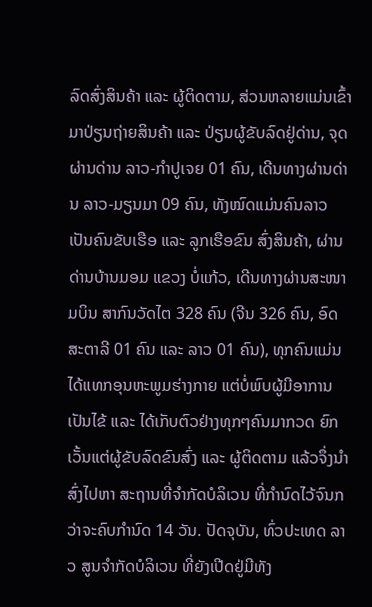ລົດສົ່ງສິນຄ້າ ແລະ ຜູ້ຕິດຕາມ, ສ່ວນຫລາຍແມ່ນເຂົ້າມາປ່ຽນຖ່າຍສິນຄ້າ ແລະ ປ່ຽນຜູ້ຂັບລົດຢູ່ດ່ານ, ຈຸດຜ່ານດ່ານ ລາວ-ກຳປູເຈຍ 01 ຄົນ, ເດີນທາງຜ່ານດ່ານ ລາວ-ມຽນມາ 09 ຄົນ, ທັງໝົດແມ່ນຄົນລາວ ເປັນຄົນຂັບເຮືອ ແລະ ລູກເຮືອຂົນ ສົ່ງສິນຄ້າ, ຜ່ານດ່ານບ້ານມອມ ແຂວງ ບໍ່ແກ້ວ, ເດີນທາງຜ່ານສະໜາມບິນ ສາກົນວັດໄຕ 328 ຄົນ (ຈີນ 326 ຄົນ, ອົດສະຕາລີ 01 ຄົນ ແລະ ລາວ 01 ຄົນ), ທຸກຄົນແມ່ນໄດ້ແທກອຸນຫະພູມຮ່າງກາຍ ແຕ່ບໍ່ພົບຜູ້ມີອາການເປັນໄຂ້ ແລະ ໄດ້ເກັບຕົວຢ່າງທຸກໆຄົນມາກວດ ຍົກເວັ້ນແຕ່ຜູ້ຂັບລົດຂົນສົ່ງ ແລະ ຜູ້ຕິດຕາມ ແລ້ວຈຶ່ງນຳສົ່ງໄປຫາ ສະຖານທີ່ຈຳກັດບໍລິເວນ ທີ່ກຳນົດໄວ້ຈົນກວ່າຈະຄົບກຳນົດ 14 ວັນ. ປັດຈຸບັນ, ທົ່ວປະເທດ ລາວ ສູນຈໍາກັດບໍລິເວນ ທີ່ຍັງເປີດຢູ່ມີທັງ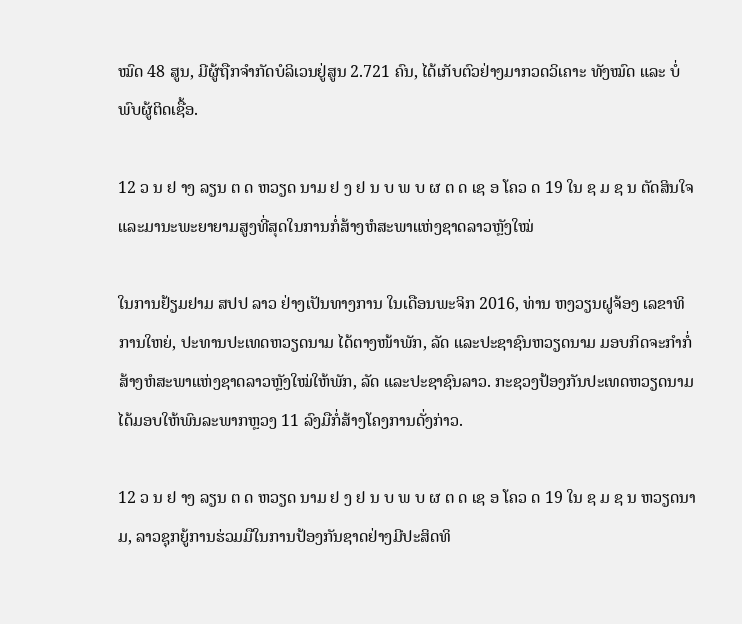ໝົດ 48 ສູນ, ມີຜູ້ຖືກຈຳກັດບໍລິເວນຢູ່ສູນ 2.721 ຄົນ, ໄດ້ເກັບຕົວຢ່າງມາກວດວິເຄາະ ທັງໝົດ ແລະ ບໍ່ພົບຜູ້ຕິດເຊື້ອ.

12 ວ ນ ຢ າງ ລຽນ ຕ ດ ຫວຽດ ນາມ ຢ ງ ຢ ນ ບ ພ ບ ຜ ຕ ດ ເຊ ອ ໂຄວ ດ 19 ໃນ ຊ ມ ຊ ນ ຕັດສິນໃຈ ແລະມານະພະຍາຍາມສູງທີ່ສຸດໃນການກໍ່ສ້າງຫໍສະພາແຫ່ງຊາດລາວຫຼັງໃໝ່

ໃນການຢ້ຽມຢາມ ສປປ ລາວ ຢ່າງເປັນທາງການ ໃນເດືອນພະຈິກ 2016, ທ່ານ ຫງວຽນຝູຈ້ອງ ເລຂາທິການໃຫຍ່, ປະທານປະເທດຫວຽດນາມ ໄດ້ຕາງໜ້າພັກ, ລັດ ແລະປະຊາຊົນຫວຽດນາມ ມອບກິດຈະກໍາກໍ່ສ້າງຫໍສະພາແຫ່ງຊາດລາວຫຼັງໃໝ່ໃຫ້ພັກ, ລັດ ແລະປະຊາຊົນລາວ. ກະຊວງປ້ອງກັນປະເທດຫວຽດນາມ ໄດ້ມອບໃຫ້ພົນລະພາກຫຼວງ 11 ລົງມືກໍ່ສ້າງໂຄງການດັ່ງກ່າວ.

12 ວ ນ ຢ າງ ລຽນ ຕ ດ ຫວຽດ ນາມ ຢ ງ ຢ ນ ບ ພ ບ ຜ ຕ ດ ເຊ ອ ໂຄວ ດ 19 ໃນ ຊ ມ ຊ ນ ຫວຽດນາມ, ລາວຊຸກຍູ້ການຮ່ວມມືໃນການປ້ອງກັນຊາດຢ່າງມີປະສິດທິ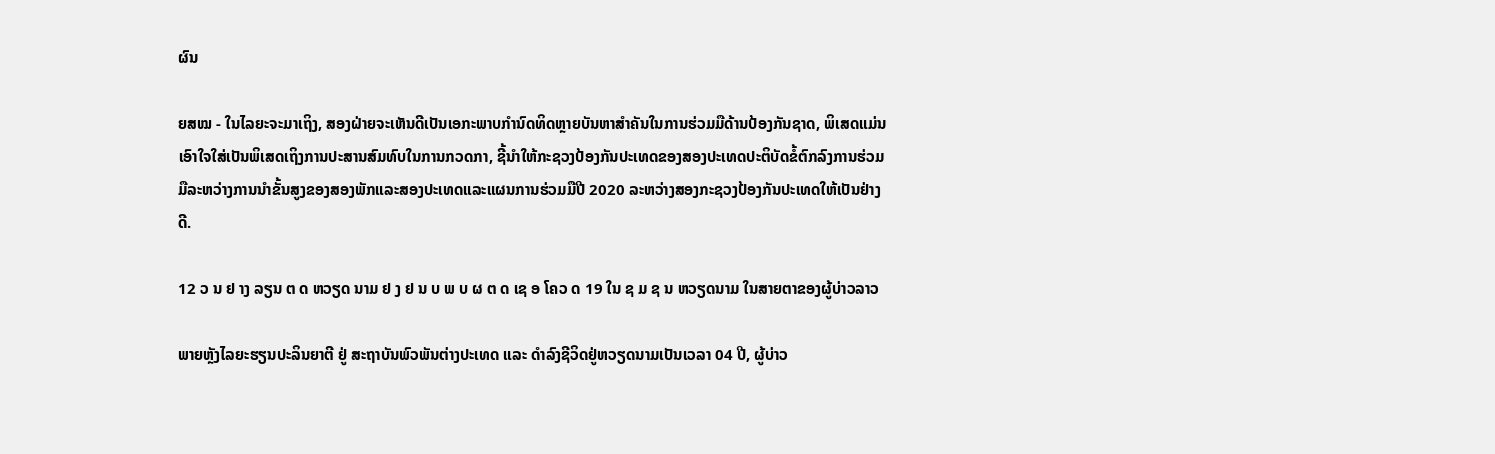ຜົນ

ຍສໝ - ໃນໄລຍະຈະມາເຖິງ, ສອງຝ່າຍຈະເຫັນດີເປັນເອກະພາບກຳນົດທິດຫຼາຍບັນຫາສຳຄັນໃນການຮ່ວມມືດ້ານປ້ອງກັນຊາດ, ພິເສດແມ່ນເອົາໃຈໃສ່ເປັນພິເສດເຖິງການປະສານສົມທົບໃນການກວດກາ, ຊີ້ນຳໃຫ້ກະຊວງປ້ອງກັນປະເທດຂອງສອງປະເທດປະຕິບັດຂໍ້ຕົກລົງການຮ່ວມມືລະຫວ່າງການນຳຂັ້ນສູງຂອງສອງພັກແລະສອງປະເທດແລະແຜນການຮ່ວມມືປີ 2020 ລະຫວ່າງສອງກະຊວງປ້ອງກັນປະເທດໃຫ້ເປັນຢ່າງດີ.

12 ວ ນ ຢ າງ ລຽນ ຕ ດ ຫວຽດ ນາມ ຢ ງ ຢ ນ ບ ພ ບ ຜ ຕ ດ ເຊ ອ ໂຄວ ດ 19 ໃນ ຊ ມ ຊ ນ ຫວຽດນາມ ໃນສາຍຕາຂອງຜູ້ບ່າວລາວ

ພາຍຫຼັງໄລຍະຮຽນປະລິນຍາຕີ ຢູ່ ສະຖາບັນພົວພັນຕ່າງປະເທດ ແລະ ດຳລົງຊີວິດຢູ່ຫວຽດນາມເປັນເວລາ 04 ປີ, ຜູ້ບ່າວ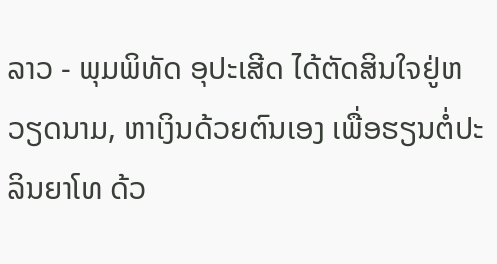ລາວ - ພຸມພິທັດ ອຸປະເສີດ ໄດ້ຕັດສິນໃຈຢູ່ຫວຽດນາມ, ຫາເງິນດ້ວຍຕົນເອງ ເພື່ອຮຽນຕໍ່ປະລິນຍາໂທ ດ້ວ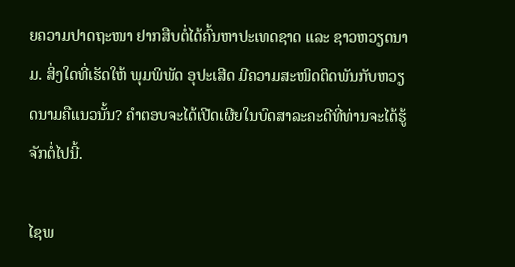ຍຄວາມປາດຖະໜາ ຢາກສືບຕໍ່ໄດ້ຄົ້ນຫາປະເທດຊາດ ແລະ ຊາວຫວຽດນາມ. ສິ່ງໃດທີ່ເຮັດໃຫ້ ພຸມພິພັດ ອຸປະເສີດ ມີຄວາມສະໜິດຕິດພັນກັບຫວຽດນາມຄືແນວນັ້ນ? ຄຳຕອບຈະໄດ້ເປີດເຜີຍໃນບົດສາລະຄະດີທີ່ທ່ານຈະໄດ້ຮູ້ຈັກຕໍ່ໄປນີ້.

ໄຊພ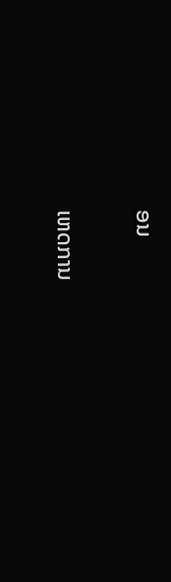ອນ

ເຫດການ